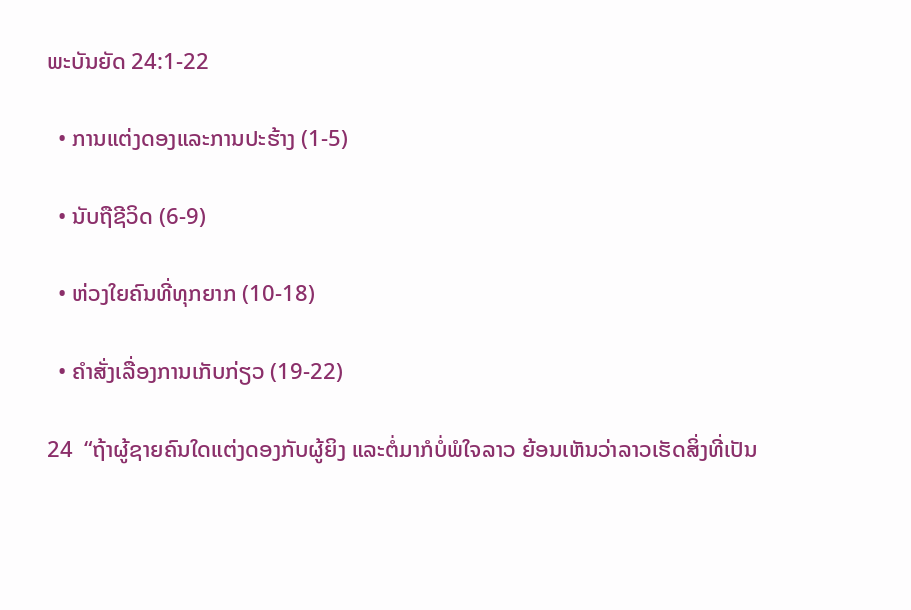ພະບັນຍັດ 24:1-22

  • ການແຕ່ງດອງແລະການປະຮ້າງ (1-5)

  • ນັບຖືຊີວິດ (6-9)

  • ຫ່ວງໃຍຄົນທີ່ທຸກຍາກ (10-18)

  • ຄຳສັ່ງເລື່ອງການເກັບກ່ຽວ (19-22)

24  “ຖ້າຜູ້ຊາຍຄົນໃດແຕ່ງດອງກັບຜູ້ຍິງ ແລະຕໍ່ມາກໍບໍ່ພໍໃຈລາວ ຍ້ອນເຫັນວ່າລາວເຮັດສິ່ງທີ່ເປັນ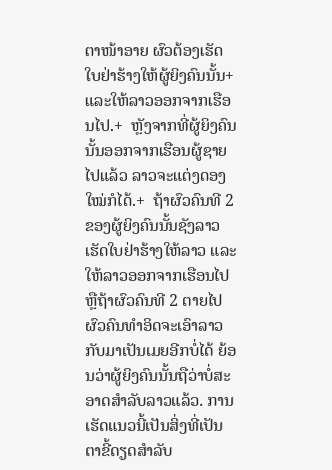ຕາໜ້າອາຍ ຜົວຕ້ອງເຮັດໃບຢ່າຮ້າງໃຫ້ຜູ້ຍິງຄົນນັ້ນ+ ແລະໃຫ້ລາວອອກຈາກເຮືອນໄປ.+  ຫຼັງຈາກທີ່ຜູ້ຍິງຄົນນັ້ນອອກຈາກເຮືອນຜູ້ຊາຍໄປແລ້ວ ລາວຈະແຕ່ງດອງໃໝ່ກໍໄດ້.+  ຖ້າຜົວຄົນທີ 2 ຂອງຜູ້ຍິງຄົນນັ້ນຊັງລາວ ເຮັດໃບຢ່າຮ້າງໃຫ້ລາວ ແລະໃຫ້ລາວອອກຈາກເຮືອນໄປ ຫຼືຖ້າຜົວຄົນທີ 2 ຕາຍໄປ  ຜົວຄົນທຳອິດຈະເອົາລາວກັບມາເປັນເມຍອີກບໍ່ໄດ້ ຍ້ອນວ່າຜູ້ຍິງຄົນນັ້ນຖືວ່າບໍ່ສະອາດສຳລັບລາວແລ້ວ. ການເຮັດແນວນີ້ເປັນສິ່ງທີ່ເປັນຕາຂີ້ດຽດສຳລັບ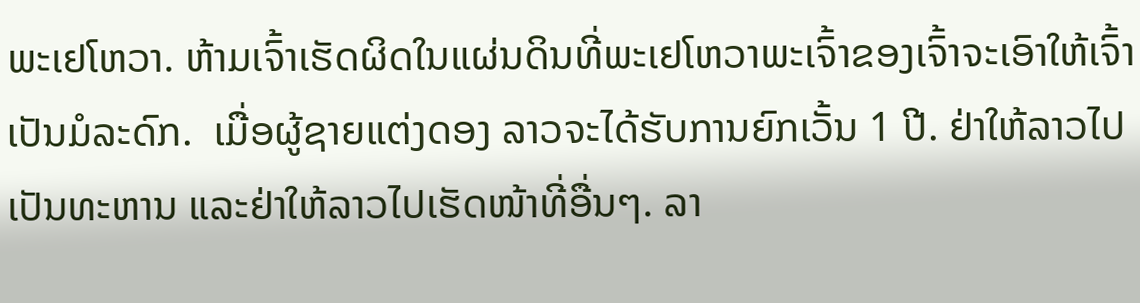ພະເຢໂຫວາ. ຫ້າມເຈົ້າເຮັດຜິດໃນແຜ່ນດິນທີ່ພະເຢໂຫວາພະເຈົ້າຂອງເຈົ້າຈະເອົາໃຫ້ເຈົ້າເປັນມໍລະດົກ.  ເມື່ອຜູ້ຊາຍແຕ່ງດອງ ລາວຈະໄດ້ຮັບການຍົກເວັ້ນ 1 ປີ. ຢ່າໃຫ້ລາວໄປເປັນທະຫານ ແລະຢ່າໃຫ້ລາວໄປເຮັດໜ້າທີ່ອື່ນໆ. ລາ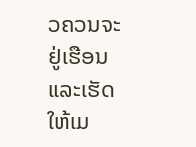ວຄວນຈະຢູ່ເຮືອນແລະເຮັດໃຫ້ເມ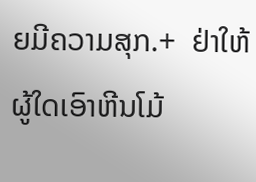ຍມີຄວາມສຸກ.+  ຢ່າໃຫ້ຜູ້ໃດເອົາຫີນໂມ້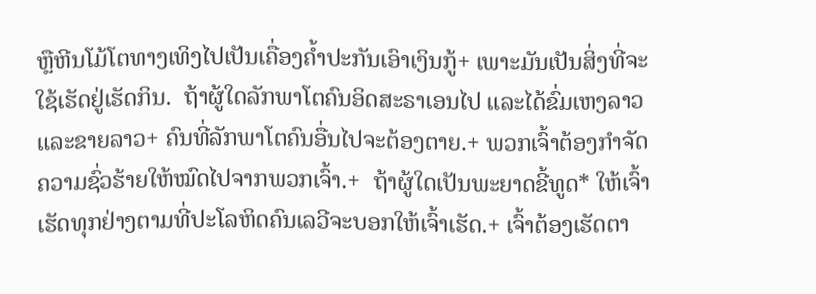ຫຼືຫີນໂມ້ໂຕທາງເທິງໄປເປັນເຄື່ອງຄ້ຳປະກັນເອົາເງິນກູ້+ ເພາະມັນເປັນສິ່ງທີ່ຈະໃຊ້ເຮັດຢູ່ເຮັດກິນ.  ຖ້າຜູ້ໃດລັກພາໂຕຄົນອິດສະຣາເອນໄປ ແລະໄດ້ຂົ່ມເຫງລາວແລະຂາຍລາວ+ ຄົນທີ່ລັກພາໂຕຄົນອື່ນໄປຈະຕ້ອງຕາຍ.+ ພວກເຈົ້າຕ້ອງກຳຈັດຄວາມຊົ່ວຮ້າຍໃຫ້ໝົດໄປຈາກພວກເຈົ້າ.+  ຖ້າຜູ້ໃດເປັນພະຍາດຂີ້ທູດ* ໃຫ້ເຈົ້າເຮັດທຸກຢ່າງຕາມທີ່ປະໂລຫິດຄົນເລວີຈະບອກໃຫ້ເຈົ້າເຮັດ.+ ເຈົ້າຕ້ອງເຮັດຕາ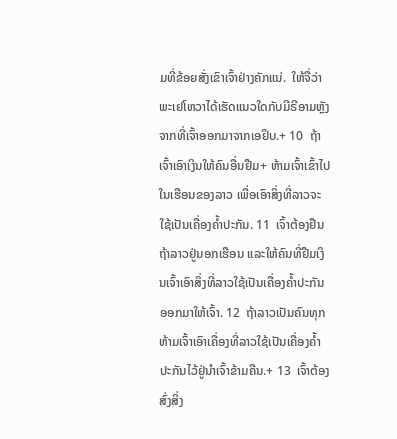ມທີ່ຂ້ອຍສັ່ງເຂົາເຈົ້າຢ່າງຄັກແນ່.  ໃຫ້ຈື່ວ່າພະເຢໂຫວາໄດ້ເຮັດແນວໃດກັບມີຣີອາມຫຼັງຈາກທີ່ເຈົ້າອອກມາຈາກເອຢິບ.+ 10  ຖ້າເຈົ້າເອົາເງິນໃຫ້ຄົນອື່ນຢືມ+ ຫ້າມເຈົ້າເຂົ້າໄປໃນເຮືອນຂອງລາວ ເພື່ອເອົາສິ່ງທີ່ລາວຈະໃຊ້ເປັນເຄື່ອງຄ້ຳປະກັນ. 11  ເຈົ້າຕ້ອງຢືນຖ້າລາວຢູ່ນອກເຮືອນ ແລະໃຫ້ຄົນທີ່ຢືມເງິນເຈົ້າເອົາສິ່ງທີ່ລາວໃຊ້ເປັນເຄື່ອງຄ້ຳປະກັນອອກມາໃຫ້ເຈົ້າ. 12  ຖ້າລາວເປັນຄົນທຸກ ຫ້າມເຈົ້າເອົາເຄື່ອງທີ່ລາວໃຊ້ເປັນເຄື່ອງຄ້ຳປະກັນໄວ້ຢູ່ນຳເຈົ້າຂ້າມຄືນ.+ 13  ເຈົ້າຕ້ອງສົ່ງສິ່ງ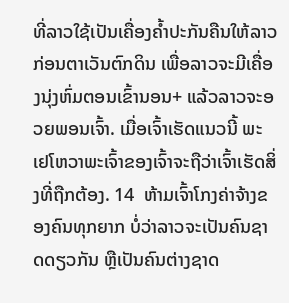ທີ່ລາວໃຊ້ເປັນເຄື່ອງຄ້ຳປະກັນຄືນໃຫ້ລາວກ່ອນຕາເວັນຕົກດິນ ເພື່ອລາວຈະມີເຄື່ອງນຸ່ງຫົ່ມຕອນເຂົ້ານອນ+ ແລ້ວລາວຈະອວຍພອນເຈົ້າ. ເມື່ອເຈົ້າເຮັດແນວນີ້ ພະເຢໂຫວາພະເຈົ້າຂອງເຈົ້າຈະຖືວ່າເຈົ້າເຮັດສິ່ງທີ່ຖືກຕ້ອງ. 14  ຫ້າມເຈົ້າໂກງຄ່າຈ້າງຂອງຄົນທຸກຍາກ ບໍ່ວ່າລາວຈະເປັນຄົນຊາດດຽວກັນ ຫຼືເປັນຄົນຕ່າງຊາດ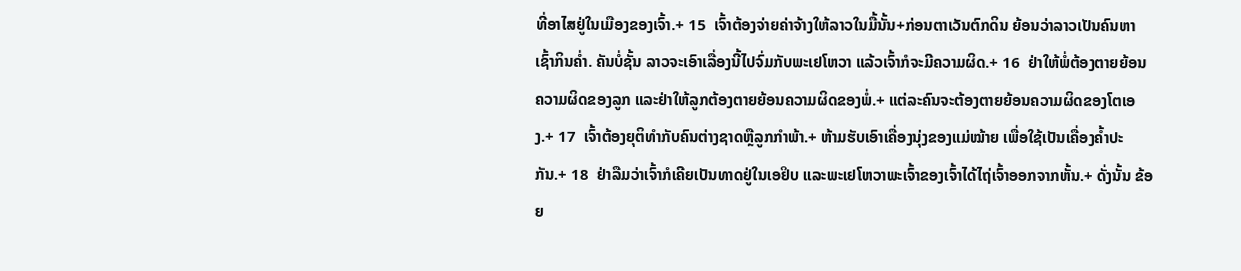ທີ່ອາໄສຢູ່ໃນເມືອງຂອງເຈົ້າ.+ 15  ເຈົ້າຕ້ອງຈ່າຍຄ່າຈ້າງໃຫ້ລາວໃນມື້ນັ້ນ+ກ່ອນຕາເວັນຕົກດິນ ຍ້ອນວ່າລາວເປັນຄົນຫາເຊົ້າກິນຄ່ຳ. ຄັນບໍ່ຊັ້ນ ລາວຈະເອົາເລື່ອງນີ້ໄປຈົ່ມກັບພະເຢໂຫວາ ແລ້ວເຈົ້າກໍຈະມີຄວາມຜິດ.+ 16  ຢ່າໃຫ້ພໍ່ຕ້ອງຕາຍຍ້ອນຄວາມຜິດຂອງລູກ ແລະຢ່າໃຫ້ລູກຕ້ອງຕາຍຍ້ອນຄວາມຜິດຂອງພໍ່.+ ແຕ່ລະຄົນຈະຕ້ອງຕາຍຍ້ອນຄວາມຜິດຂອງໂຕເອງ.+ 17  ເຈົ້າຕ້ອງຍຸຕິທຳກັບຄົນຕ່າງຊາດຫຼືລູກກຳພ້າ.+ ຫ້າມຮັບເອົາເຄື່ອງນຸ່ງຂອງແມ່ໝ້າຍ ເພື່ອໃຊ້ເປັນເຄື່ອງຄ້ຳປະກັນ.+ 18  ຢ່າລືມວ່າເຈົ້າກໍເຄີຍເປັນທາດຢູ່ໃນເອຢິບ ແລະພະເຢໂຫວາພະເຈົ້າຂອງເຈົ້າໄດ້ໄຖ່ເຈົ້າອອກຈາກຫັ້ນ.+ ດັ່ງນັ້ນ ຂ້ອຍ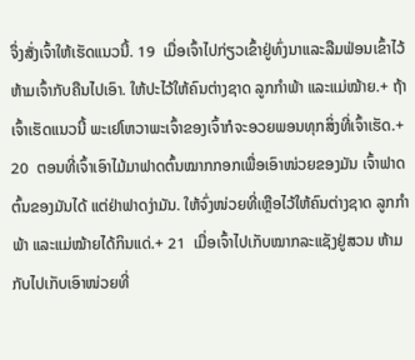ຈຶ່ງສັ່ງເຈົ້າໃຫ້ເຮັດແນວນີ້. 19  ເມື່ອເຈົ້າໄປກ່ຽວເຂົ້າຢູ່ທົ່ງນາແລະລືມຟ່ອນເຂົ້າໄວ້ ຫ້າມເຈົ້າກັບຄືນໄປເອົາ. ໃຫ້ປະໄວ້ໃຫ້ຄົນຕ່າງຊາດ ລູກກຳພ້າ ແລະແມ່ໝ້າຍ.+ ຖ້າເຈົ້າເຮັດແນວນີ້ ພະເຢໂຫວາພະເຈົ້າຂອງເຈົ້າກໍຈະອວຍພອນທຸກສິ່ງທີ່ເຈົ້າເຮັດ.+ 20  ຕອນທີ່ເຈົ້າເອົາໄມ້ມາຟາດຕົ້ນໝາກກອກເພື່ອເອົາໜ່ວຍຂອງມັນ ເຈົ້າຟາດຕົ້ນຂອງມັນໄດ້ ແຕ່ຢ່າຟາດງ່າມັນ. ໃຫ້ຈົ່ງໜ່ວຍທີ່ເຫຼືອໄວ້ໃຫ້ຄົນຕ່າງຊາດ ລູກກຳພ້າ ແລະແມ່ໝ້າຍໄດ້ກິນແດ່.+ 21  ເມື່ອເຈົ້າໄປເກັບໝາກລະແຊັງຢູ່ສວນ ຫ້າມກັບໄປເກັບເອົາໜ່ວຍທີ່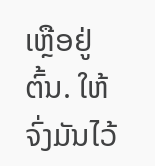ເຫຼືອຢູ່ຕົ້ນ. ໃຫ້ຈົ່ງມັນໄວ້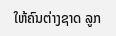ໃຫ້ຄົນຕ່າງຊາດ ລູກ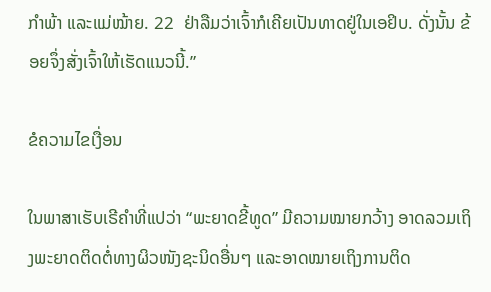ກຳພ້າ ແລະແມ່ໝ້າຍ. 22  ຢ່າລືມວ່າເຈົ້າກໍເຄີຍເປັນທາດຢູ່ໃນເອຢິບ. ດັ່ງນັ້ນ ຂ້ອຍຈຶ່ງສັ່ງເຈົ້າໃຫ້ເຮັດແນວນີ້.”

ຂໍຄວາມໄຂເງື່ອນ

ໃນພາສາເຮັບເຣີຄຳທີ່ແປວ່າ “ພະຍາດຂີ້ທູດ” ມີຄວາມໝາຍກວ້າງ ອາດລວມເຖິງພະຍາດຕິດຕໍ່ທາງຜິວໜັງຊະນິດອື່ນໆ ແລະອາດໝາຍເຖິງການຕິດ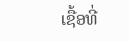ເຊື້ອທີ່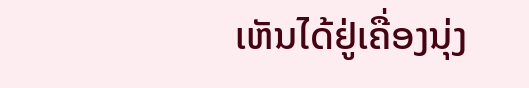ເຫັນໄດ້ຢູ່ເຄື່ອງນຸ່ງ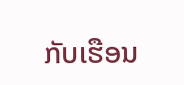ກັບເຮືອນ